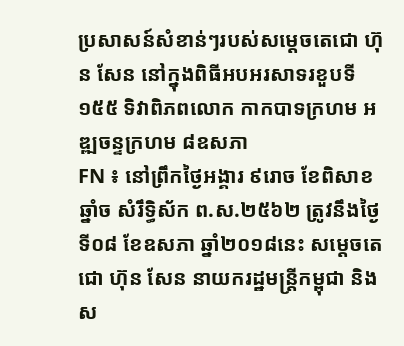ប្រសាសន៍សំខាន់ៗរបស់សម្ដេចតេជោ ហ៊ុន សែន នៅក្នុងពិធីអបអរសាទរខួបទី១៥៥ ទិវាពិភពលោក កាកបាទក្រហម អឌ្ឍចន្ទក្រហម ៨ឧសភា
FN ៖ នៅព្រឹកថ្ងៃអង្គារ ៩រោច ខែពិសាខ ឆ្នាំច សំរឹទ្ធិស័ក ព.ស.២៥៦២ ត្រូវនឹងថ្ងៃទី០៨ ខែឧសភា ឆ្នាំ២០១៨នេះ សម្ដេចតេជោ ហ៊ុន សែន នាយករដ្ឋមន្ដ្រីកម្ពុជា និងស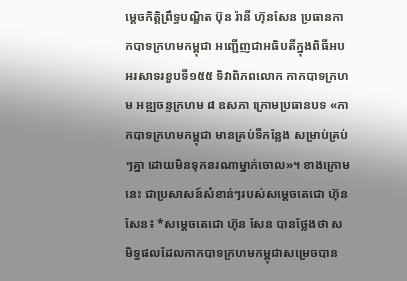ម្ដេចកិត្ដិព្រឹទ្ធបណ្ឌិត ប៊ុន រ៉ានី ហ៊ុនសែន ប្រធានកាកបាទក្រហមកម្ពុជា អញ្ជើញជាអធិបតីក្នុងពិធីអបអរសាទរខួបទី១៥៥ ទិវាពិភពលោក កាកបាទក្រហម អឌ្ឍចន្ទក្រហម ៨ ឧសភា ក្រោមប្រធានបទ «កាកបាទក្រហមកម្ពុជា មានគ្រប់ទីកន្លែង សម្រាប់គ្រប់ៗគ្នា ដោយមិនទុកនរណាម្នាក់ចោល»។ ខាងក្រោមនេះ ជាប្រសាសន៍សំខាន់ៗរបស់សម្តេចតេជោ ហ៊ុន សែន៖ *សម្តេចតេជោ ហ៊ុន សែន បានថ្លែងថា សមិទ្ធផលដែលកាកបាទក្រហមកម្ពុជាសម្រេចបាន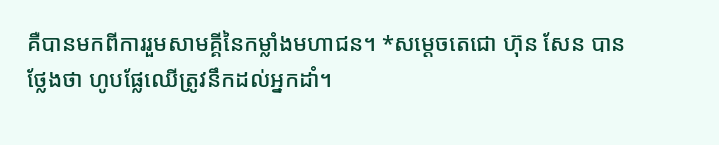គឺបានមកពីការរួមសាមគ្គីនៃកម្លាំងមហាជន។ *សម្តេចតេជោ ហ៊ុន សែន បានថ្លែងថា ហូបផ្លែឈើត្រូវនឹកដល់អ្នកដាំ។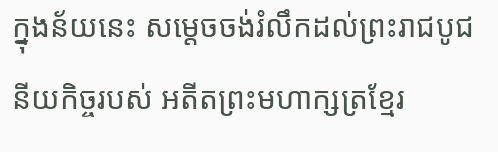ក្នុងន័យនេះ សម្តេចចង់រំលឹកដល់ព្រះរាជបូជនីយកិច្ចរបស់ អតីតព្រះមហាក្សត្រខ្មែរ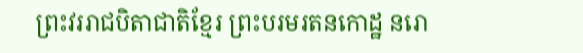ព្រះវររាជបិតាជាតិខ្មែរ ព្រះបរមរតនកោដ្ឋ នរោ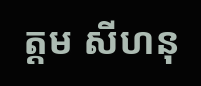ត្តម សីហនុ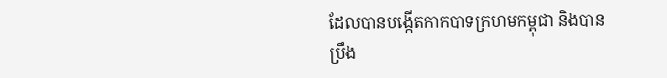ដែលបានបង្កើតកាកបាទក្រហមកម្ពុជា និងបានប្រឹង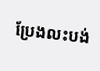ប្រែងលះបង់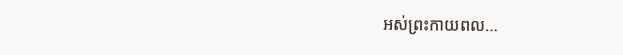អស់ព្រះកាយពល…